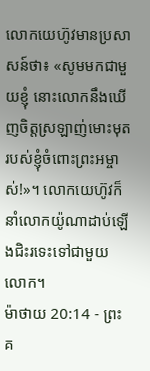លោកយេហ៊ូវមានប្រសាសន៍ថា៖ «សូមមកជាមួយខ្ញុំ នោះលោកនឹងឃើញចិត្តស្រឡាញ់មោះមុតរបស់ខ្ញុំចំពោះព្រះអម្ចាស់!»។ លោកយេហ៊ូវក៏នាំលោកយ៉ូណាដាប់ឡើងជិះរទេះទៅជាមួយលោក។
ម៉ាថាយ 20:14 - ព្រះគ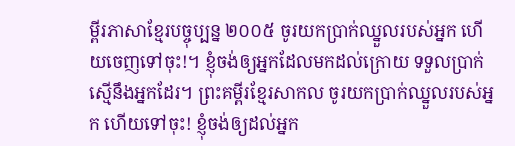ម្ពីរភាសាខ្មែរបច្ចុប្បន្ន ២០០៥ ចូរយកប្រាក់ឈ្នួលរបស់អ្នក ហើយចេញទៅចុះ!។ ខ្ញុំចង់ឲ្យអ្នកដែលមកដល់ក្រោយ ទទួលប្រាក់ស្មើនឹងអ្នកដែរ។ ព្រះគម្ពីរខ្មែរសាកល ចូរយកប្រាក់ឈ្នួលរបស់អ្នក ហើយទៅចុះ! ខ្ញុំចង់ឲ្យដល់អ្នក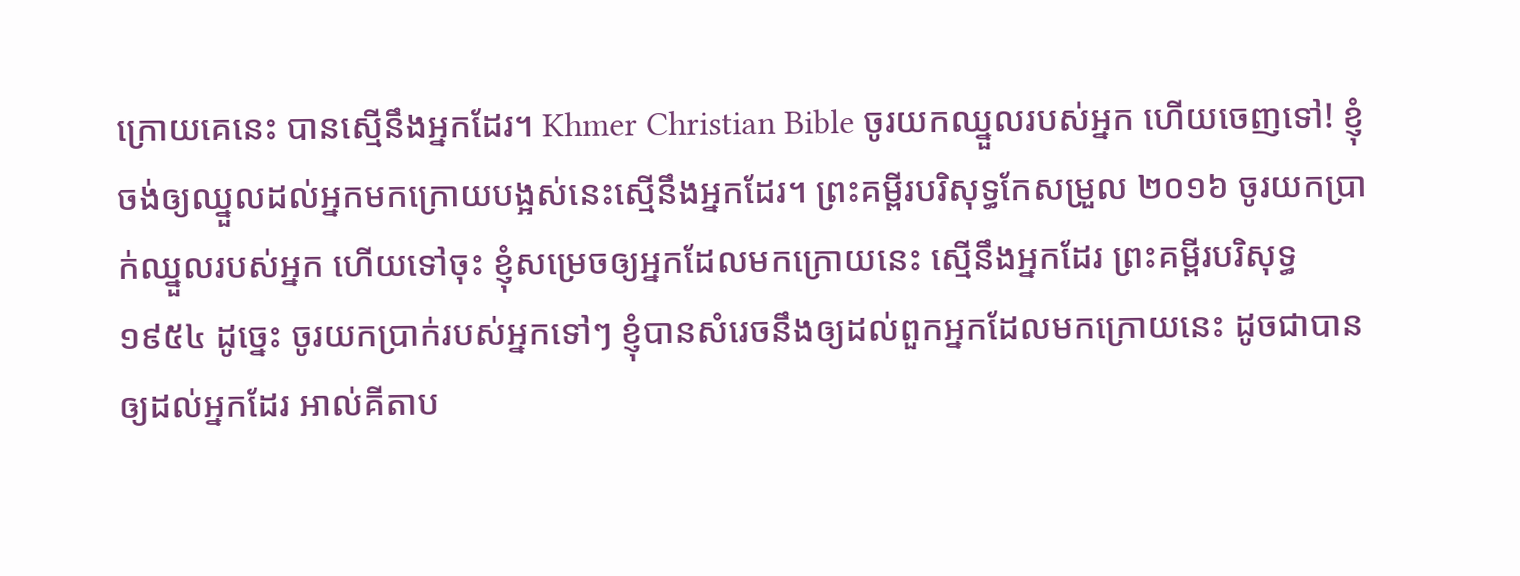ក្រោយគេនេះ បានស្មើនឹងអ្នកដែរ។ Khmer Christian Bible ចូរយកឈ្នួលរបស់អ្នក ហើយចេញទៅ! ខ្ញុំចង់ឲ្យឈ្នួលដល់អ្នកមកក្រោយបង្អស់នេះស្មើនឹងអ្នកដែរ។ ព្រះគម្ពីរបរិសុទ្ធកែសម្រួល ២០១៦ ចូរយកប្រាក់ឈ្នួលរបស់អ្នក ហើយទៅចុះ ខ្ញុំសម្រេចឲ្យអ្នកដែលមកក្រោយនេះ ស្មើនឹងអ្នកដែរ ព្រះគម្ពីរបរិសុទ្ធ ១៩៥៤ ដូច្នេះ ចូរយកប្រាក់របស់អ្នកទៅៗ ខ្ញុំបានសំរេចនឹងឲ្យដល់ពួកអ្នកដែលមកក្រោយនេះ ដូចជាបានឲ្យដល់អ្នកដែរ អាល់គីតាប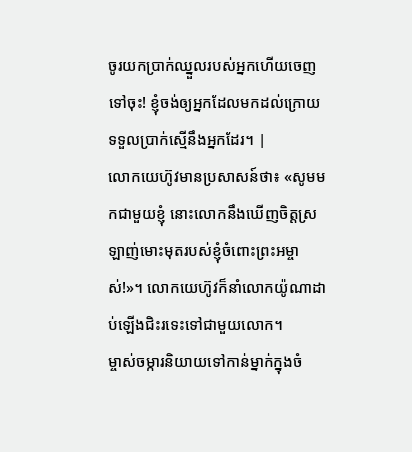ចូរយកប្រាក់ឈ្នួលរបស់អ្នកហើយចេញទៅចុះ! ខ្ញុំចង់ឲ្យអ្នកដែលមកដល់ក្រោយ ទទួលប្រាក់ស្មើនឹងអ្នកដែរ។ |
លោកយេហ៊ូវមានប្រសាសន៍ថា៖ «សូមមកជាមួយខ្ញុំ នោះលោកនឹងឃើញចិត្តស្រឡាញ់មោះមុតរបស់ខ្ញុំចំពោះព្រះអម្ចាស់!»។ លោកយេហ៊ូវក៏នាំលោកយ៉ូណាដាប់ឡើងជិះរទេះទៅជាមួយលោក។
ម្ចាស់ចម្ការនិយាយទៅកាន់ម្នាក់ក្នុងចំ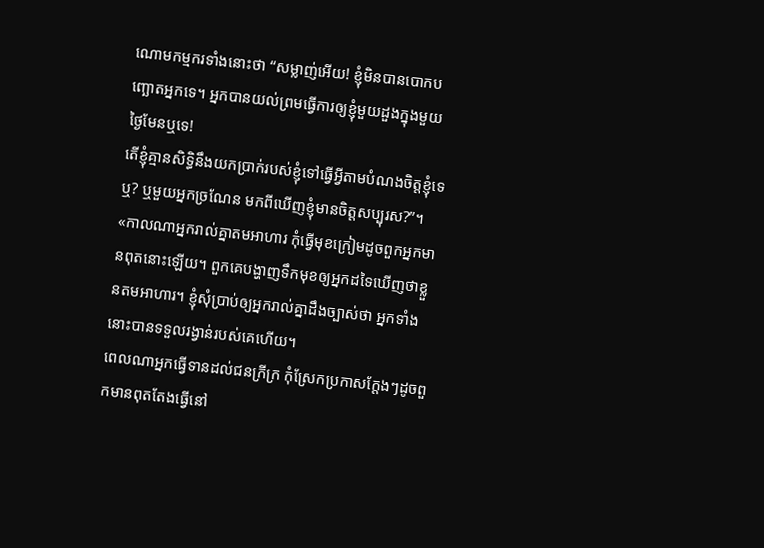ណោមកម្មករទាំងនោះថា “សម្លាញ់អើយ! ខ្ញុំមិនបានបោកបញ្ឆោតអ្នកទេ។ អ្នកបានយល់ព្រមធ្វើការឲ្យខ្ញុំមួយដួងក្នុងមួយថ្ងៃមែនឬទេ!
តើខ្ញុំគ្មានសិទ្ធិនឹងយកប្រាក់របស់ខ្ញុំទៅធ្វើអ្វីតាមបំណងចិត្តខ្ញុំទេឬ? ឬមួយអ្នកច្រណែន មកពីឃើញខ្ញុំមានចិត្តសប្បុរស?”។
«កាលណាអ្នករាល់គ្នាតមអាហារ កុំធ្វើមុខក្រៀមដូចពួកអ្នកមានពុតនោះឡើយ។ ពួកគេបង្ហាញទឹកមុខឲ្យអ្នកដទៃឃើញថាខ្លួនតមអាហារ។ ខ្ញុំសុំប្រាប់ឲ្យអ្នករាល់គ្នាដឹងច្បាស់ថា អ្នកទាំងនោះបានទទួលរង្វាន់របស់គេហើយ។
ពេលណាអ្នកធ្វើទានដល់ជនក្រីក្រ កុំស្រែកប្រកាសក្ដែងៗដូចពួកមានពុតតែងធ្វើនៅ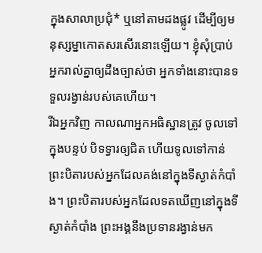ក្នុងសាលាប្រជុំ* ឬនៅតាមដងផ្លូវ ដើម្បីឲ្យមនុស្សម្នាកោតសរសើរនោះឡើយ។ ខ្ញុំសុំប្រាប់អ្នករាល់គ្នាឲ្យដឹងច្បាស់ថា អ្នកទាំងនោះបានទទួលរង្វាន់របស់គេហើយ។
រីឯអ្នកវិញ កាលណាអ្នកអធិស្ឋានត្រូវ ចូលទៅក្នុងបន្ទប់ បិទទ្វារឲ្យជិត ហើយទូលទៅកាន់ព្រះបិតារបស់អ្នកដែលគង់នៅក្នុងទីស្ងាត់កំបាំង។ ព្រះបិតារបស់អ្នកដែលទតឃើញនៅក្នុងទីស្ងាត់កំបាំង ព្រះអង្គនឹងប្រទានរង្វាន់មក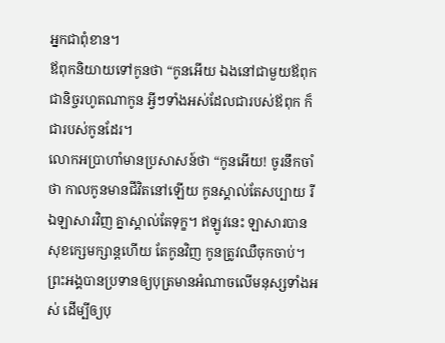អ្នកជាពុំខាន។
ឪពុកនិយាយទៅកូនថា “កូនអើយ ឯងនៅជាមួយឪពុកជានិច្ចរហូតណាកូន អ្វីៗទាំងអស់ដែលជារបស់ឪពុក ក៏ជារបស់កូនដែរ។
លោកអប្រាហាំមានប្រសាសន៍ថា “កូនអើយ! ចូរនឹកចាំថា កាលកូនមានជីវិតនៅឡើយ កូនស្គាល់តែសប្បាយ រីឯឡាសារវិញ គ្នាស្គាល់តែទុក្ខ។ ឥឡូវនេះ ឡាសារបានសុខក្សេមក្សាន្តហើយ តែកូនវិញ កូនត្រូវឈឺចុកចាប់។
ព្រះអង្គបានប្រទានឲ្យបុត្រមានអំណាចលើមនុស្សទាំងអស់ ដើម្បីឲ្យបុ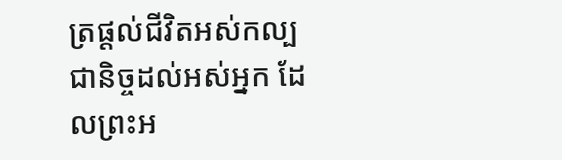ត្រផ្ដល់ជីវិតអស់កល្បជានិច្ចដល់អស់អ្នក ដែលព្រះអ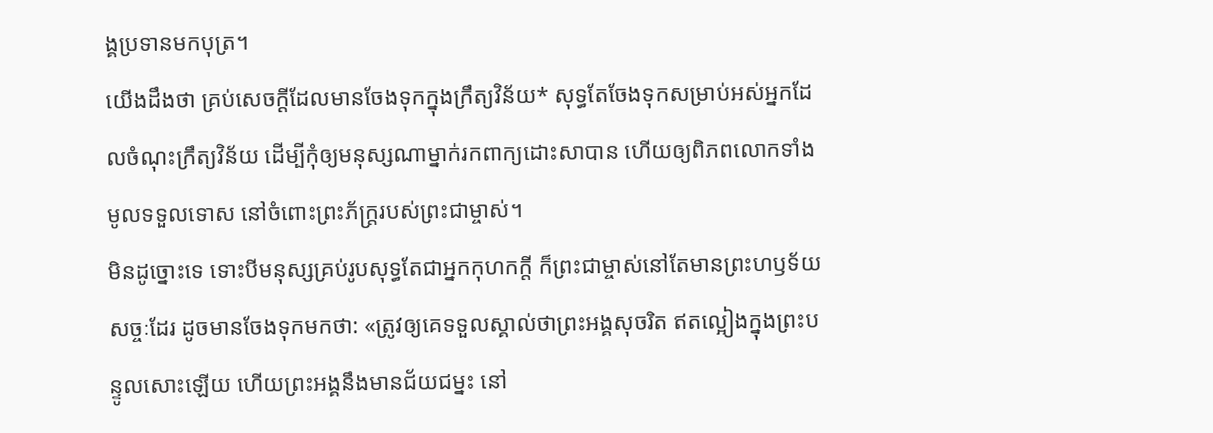ង្គប្រទានមកបុត្រ។
យើងដឹងថា គ្រប់សេចក្ដីដែលមានចែងទុកក្នុងក្រឹត្យវិន័យ* សុទ្ធតែចែងទុកសម្រាប់អស់អ្នកដែលចំណុះក្រឹត្យវិន័យ ដើម្បីកុំឲ្យមនុស្សណាម្នាក់រកពាក្យដោះសាបាន ហើយឲ្យពិភពលោកទាំងមូលទទួលទោស នៅចំពោះព្រះភ័ក្ត្ររបស់ព្រះជាម្ចាស់។
មិនដូច្នោះទេ ទោះបីមនុស្សគ្រប់រូបសុទ្ធតែជាអ្នកកុហកក្តី ក៏ព្រះជាម្ចាស់នៅតែមានព្រះហឫទ័យសច្ចៈដែរ ដូចមានចែងទុកមកថា: «ត្រូវឲ្យគេទទួលស្គាល់ថាព្រះអង្គសុចរិត ឥតល្អៀងក្នុងព្រះបន្ទូលសោះឡើយ ហើយព្រះអង្គនឹងមានជ័យជម្នះ នៅ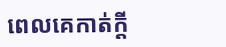ពេលគេកាត់ក្តី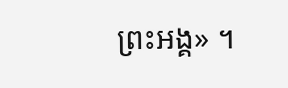ព្រះអង្គ» ។